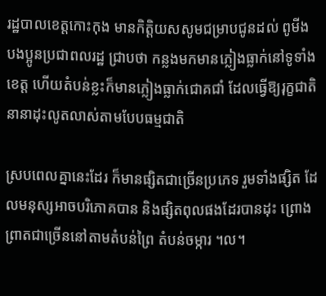រដ្ឋបាលខេត្តកោះកុង មានកិត្តិយសសូមជម្រាបជូនដល់ ពូមីង បងប្អូនប្រជាពលរដ្ឋ ជ្រាបថា កន្លងមកមានភ្លៀងធ្លាក់នៅទូទាំងខេត្ត ហើយតំបន់ខ្លះក៏មានភ្លៀងធ្លាក់ជោគជាំ ដែលធ្វើឱ្យរុក្ខជាតិនានាដុះលូតលាស់តាមបែបធម្មជាតិ

ស្របពេលគ្នានេះដែរ ក៏មានផ្សិតជាច្រើនប្រភេទ រួមទាំងផ្សិត ដែលមនុស្សអាចបរិភោគបាន និងផ្សិតពុលផងដែរបានដុះ ព្រោងព្រាតជាច្រើននៅតាមតំបន់ព្រៃ តំបន់ចម្ការ ។ល។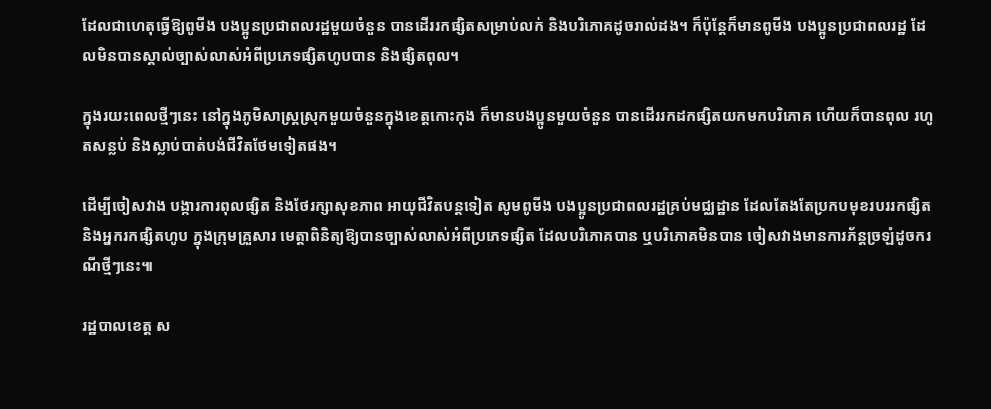ដែលជាហេតុធ្វើឱ្យពូមីង បងប្អូនប្រជាពលរដ្ឋមួយចំនួន បានដើររកផ្សិតសម្រាប់លក់ និងបរិភោគដូចរាល់ដង។ ក៏ប៉ុន្តែក៏មានពូមីង បងប្អូនប្រជាពលរដ្ឋ ដែលមិនបានស្គាល់ច្បាស់លាស់អំពីប្រភេទផ្សិតហូបបាន និងផ្សិតពុល។

ក្នុងរយះពេលថ្មីៗនេះ នៅក្នុងភូមិសាស្ត្រស្រុកមួយចំនួនក្នុងខេត្តកោះកុង ក៏មានបងប្អូនមួយចំនួន បានដើររកដកផ្សិតយកមកបរិភោគ ហើយក៏បានពុល រហូតសន្លប់ និងស្លាប់បាត់បង់ជីវិតថែមទៀតផង។

ដើម្បីចៀសវាង បង្ការការពុលផ្សិត និងថែរក្សាសុខភាព អាយុជីវិតបន្តទៀត សូមពូមីង បងប្អូនប្រជាពលរដ្ឋគ្រប់មជ្ឈដ្ឋាន ដែលតែងតែប្រកបមុខរបររកផ្សិត និងអ្នករកផ្សិតហូប ក្នុងក្រុមគ្រួសារ មេត្តាពិនិត្យឱ្យបានច្បាស់លាស់អំពីប្រភេទផ្សិត ដែលបរិភោគបាន ឬបរិភោគមិនបាន ចៀសវាងមានការភ័ន្តច្រឡំដូចករណីថ្មីៗនេះ៕

រដ្ឋបាលខេត្ត ស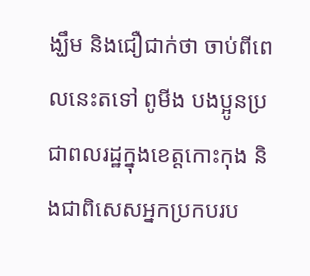ង្ឃឹម និងជឿជាក់ថា ចាប់ពីពេលនេះតទៅ ពូមីង បងប្អូនប្រជាពលរដ្ឋក្នុងខេត្តកោះកុង និងជាពិសេសអ្នកប្រកបរប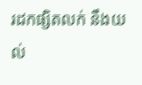រដកផ្សិតលក់ នឹងយល់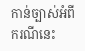កាន់ច្បាស់អំពីករណីនេះ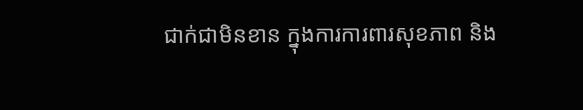ជាក់ជាមិនខាន ក្នុងការការពារសុខភាព និង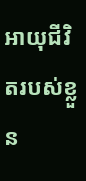អាយុជីវិតរបស់ខ្លួន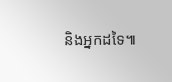និងអ្នកដទៃ៕